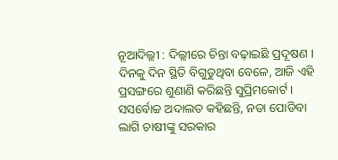ନୂଆଦିଲ୍ଲୀ : ଦିଲ୍ଲୀରେ ଚିନ୍ତା ବଢ଼ାଇଛି ପ୍ରଦୂଷଣ । ଦିନକୁ ଦିନ ସ୍ଥିତି ବିଗୁଡୁଥିବା ବେଳେ, ଆଜି ଏହି ପ୍ରସଙ୍ଗରେ ଶୁଣାଣି କରିଛନ୍ତି ସୁପ୍ରିମକୋର୍ଟ । ସସର୍ବୋଚ୍ଚ ଅଦାଲତ କହିଛନ୍ତି, ନଡା ପୋଡିବା ଲାଗି ଚାଷୀଙ୍କୁ ସରକାର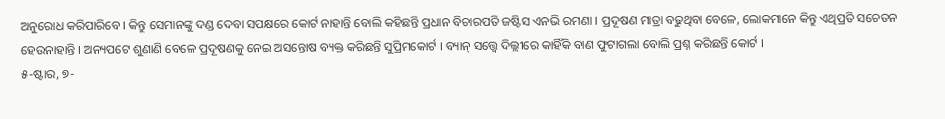ଅନୁରୋଧ କରିପାରିବେ । କିନ୍ତୁ ସେମାନଙ୍କୁ ଦଣ୍ଡ ଦେବା ସପକ୍ଷରେ କୋର୍ଟ ନାହାନ୍ତି ବୋଲି କହିଛନ୍ତି ପ୍ରଧାନ ବିଚାରପତି ଜଷ୍ଟିସ ଏନଭି ରମଣା । ପ୍ରଦୂଷଣ ମାତ୍ରା ବଢୁଥିବା ବେଳେ, ଲୋକମାନେ କିନ୍ତୁ ଏଥିପ୍ରତି ସଚେତନ ହେଉନାହାନ୍ତି । ଅନ୍ୟପଟେ ଶୁଣାଣି ବେଳେ ପ୍ରଦୂଷଣକୁ ନେଇ ଅସନ୍ତୋଷ ବ୍ୟକ୍ତ କରିଛନ୍ତି ସୁପ୍ରିମକୋର୍ଟ । ବ୍ୟାନ୍ ସତ୍ତ୍ବେ ଦିଲ୍ଲୀରେ କାହିଁକି ବାଣ ଫୁଟାଗଲା ବୋଲି ପ୍ରଶ୍ନ କରିଛନ୍ତି କୋର୍ଟ ।
୫-ଷ୍ଟାର, ୭-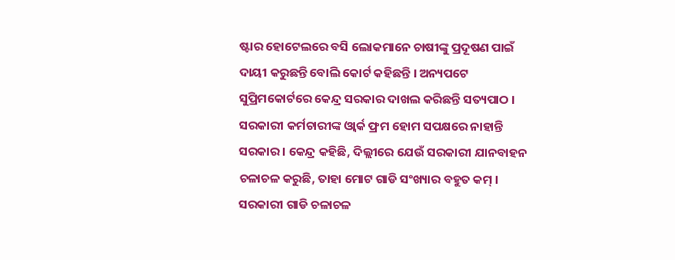ଷ୍ଟାର ହୋଟେଲରେ ବସି ଲୋକମାନେ ଚାଷୀଙ୍କୁ ପ୍ରଦୂଷଣ ପାଇଁ ଦାୟୀ କରୁଛନ୍ତି ବୋଲି କୋର୍ଟ କହିଛନ୍ତି । ଅନ୍ୟପଟେ ସୁପ୍ରିମକୋର୍ଟରେ କେନ୍ଦ୍ର ସରକାର ଦାଖଲ କରିଛନ୍ତି ସତ୍ୟପାଠ । ସରକାରୀ କର୍ମଚାରୀଙ୍କ ଓ୍ବାର୍କ ଫ୍ରମ ହୋମ ସପକ୍ଷରେ ନାହାନ୍ତି ସରକାର । କେନ୍ଦ୍ର କହିଛି, ଦିଲ୍ଲୀରେ ଯେଉଁ ସରକାରୀ ଯାନବାହନ ଚଳାଚଳ କରୁଛି, ତାହା ମୋଟ ଗାଡି ସଂଖ୍ୟାର ବହୁତ କମ୍ । ସରକାରୀ ଗାଡି ଚଳାଚଳ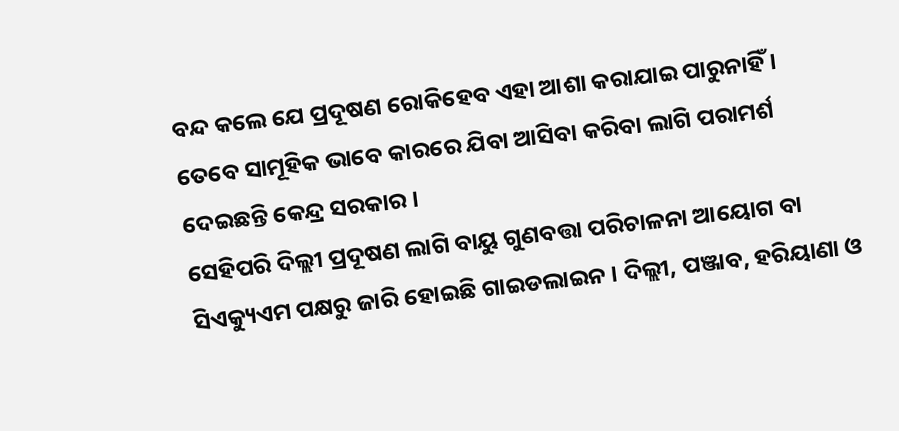ବନ୍ଦ କଲେ ଯେ ପ୍ରଦୂଷଣ ରୋକିହେବ ଏହା ଆଶା କରାଯାଇ ପାରୁନାହିଁ । ତେବେ ସାମୂହିକ ଭାବେ କାରରେ ଯିବା ଆସିବା କରିବା ଲାଗି ପରାମର୍ଶ ଦେଇଛନ୍ତି କେନ୍ଦ୍ର ସରକାର ।
ସେହିପରି ଦିଲ୍ଲୀ ପ୍ରଦୂଷଣ ଲାଗି ବାୟୁ ଗୁଣବତ୍ତା ପରିଚାଳନା ଆୟୋଗ ବା ସିଏକ୍ୟୁଏମ ପକ୍ଷରୁ ଜାରି ହୋଇଛି ଗାଇଡଲାଇନ । ଦିଲ୍ଲୀ, ପଞ୍ଜାବ, ହରିୟାଣା ଓ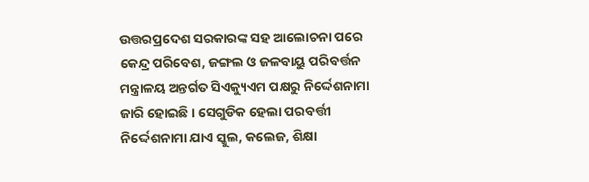ଉତ୍ତରପ୍ରଦେଶ ସରକାରଙ୍କ ସହ ଆଲୋଚନା ପରେ କେନ୍ଦ୍ର ପରିବେଶ, ଜଙ୍ଗଲ ଓ ଜଳବାୟୁ ପରିବର୍ତ୍ତନ ମନ୍ତ୍ରାଳୟ ଅନ୍ତର୍ଗତ ସିଏକ୍ୟୁଏମ ପକ୍ଷରୁ ନିର୍ଦ୍ଦେଶନାମା ଜାରି ହୋଇଛି । ସେଗୁଡିକ ହେଲା ପରବର୍ତ୍ତୀ ନିର୍ଦ୍ଦେଶନାମା ଯାଏ ସ୍କୁଲ, କଲେଜ, ଶିକ୍ଷା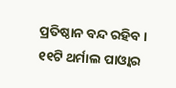ପ୍ରତିଷ୍ଠାନ ବନ୍ଦ ରହିବ । ୧୧ଟି ଥର୍ମାଲ ପାଓ୍ବାର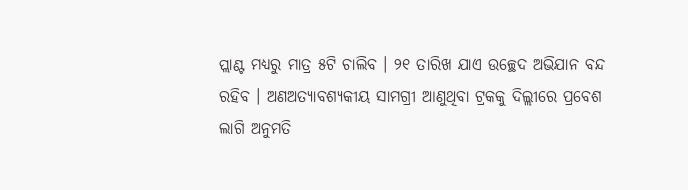ପ୍ଲାଣ୍ଟ ମଧ୍ୟରୁ ମାତ୍ର ୫ଟି ଚାଲିବ । ୨୧ ତାରିଖ ଯାଏ ଉଚ୍ଛେଦ ଅଭିଯାନ ବନ୍ଦ ରହିବ । ଅଣଅତ୍ୟାବଶ୍ୟକୀୟ ସାମଗ୍ରୀ ଆଣୁଥିବା ଟ୍ରକକୁ ଦିଲ୍ଲୀରେ ପ୍ରବେଶ ଲାଗି ଅନୁମତି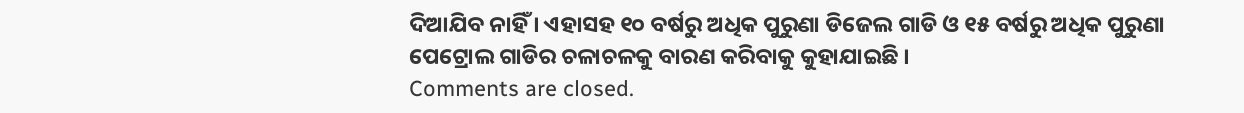ଦିଆଯିବ ନାହିଁ । ଏହାସହ ୧୦ ବର୍ଷରୁ ଅଧିକ ପୁରୁଣା ଡିଜେଲ ଗାଡି ଓ ୧୫ ବର୍ଷରୁ ଅଧିକ ପୁରୁଣା ପେଟ୍ରୋଲ ଗାଡିର ଚଳାଚଳକୁ ବାରଣ କରିବାକୁ କୁହାଯାଇଛି ।
Comments are closed.